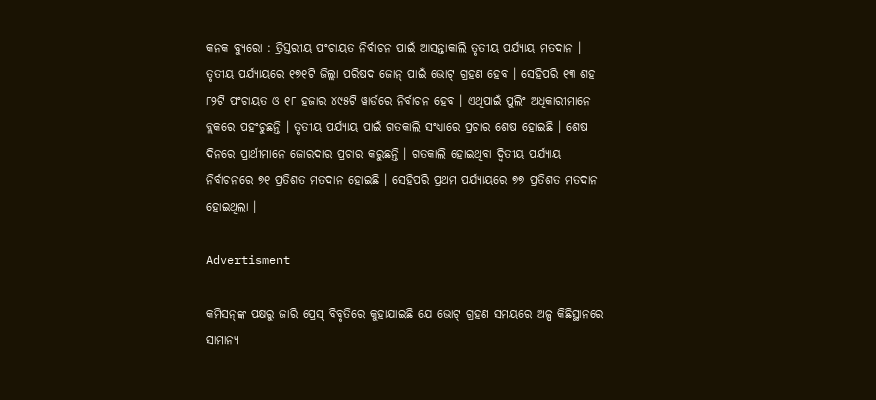କନକ ବ୍ୟୁରୋ : ତ୍ରିସ୍ତରୀୟ ପଂଚାୟତ ନିର୍ବାଚନ ପାଇଁ ଆସନ୍ତାକାଲି ତୃତୀୟ ପର୍ଯ୍ୟାୟ ମତଦାନ । ତୃତୀୟ ପର୍ଯ୍ୟାୟରେ ୧୭୧ଟି ଜିଲ୍ଲା ପରିଷଦ ଜୋନ୍ ପାଇଁ ଭୋଟ୍ ଗ୍ରହଣ ହେବ । ସେହିପରି ୧୩ ଶହ ୮୨ଟି ପଂଚାୟତ ଓ ୧୮ ହଜାର ୪୯୫ଟି ୱାର୍ଡରେ ନିର୍ବାଚନ ହେବ । ଏଥିପାଇଁ ପୁଲିଂ ଅଧିକାରୀମାନେ ବ୍ଲକରେ ପହଂଚୁଛନ୍ତି । ତୃତୀୟ ପର୍ଯ୍ୟାୟ ପାଇଁ ଗତକାଲି ସଂଧ୍ୟାରେ ପ୍ରଚାର ଶେଷ ହୋଇଛି । ଶେଷ ଦିନରେ ପ୍ରାର୍ଥୀମାନେ ଜୋରଦାର ପ୍ରଚାର କରୁଛନ୍ତି । ଗତକାଲି ହୋଇଥିବା ଦ୍ୱିତୀୟ ପର୍ଯ୍ୟାୟ ନିର୍ବାଚନରେ ୭୧ ପ୍ରତିଶତ ମତଦାନ ହୋଇଛି । ସେହିପରି ପ୍ରଥମ ପର୍ଯ୍ୟାୟରେ ୭୭ ପ୍ରତିଶତ ମତଦାନ ହୋଇଥିଲା ।

Advertisment

କମିସନ୍‌ଙ୍କ ପକ୍ଷରୁ ଜାରି ପ୍ରେସ୍ ବିବୃତିରେ କୁହାଯାଇଛି ଯେ ଭୋଟ୍‌ ଗ୍ରହଣ ସମୟରେ ଅଳ୍ପ କିଛିସ୍ଥାନରେ ସାମାନ୍ୟ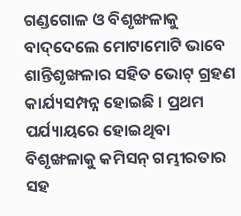ଗଣ୍ଡଗୋଳ ଓ ବିଶୃଙ୍ଖଳାକୁ ବାଦ୍‌ଦେଲେ ମୋଟାମୋଟି ଭାବେ ଶାନ୍ତିଶୃଙ୍ଖଳାର ସହିତ ଭୋଟ୍‌ ଗ୍ରହଣ କାର୍ଯ୍ୟସମ୍ପନ୍ନ ହୋଇଛି । ପ୍ରଥମ ପର୍ଯ୍ୟାୟରେ ହୋଇଥିବା ବିଶୃଙ୍ଖଳାକୁ କମିସନ୍ ଗମ୍ଭୀରତାର ସହ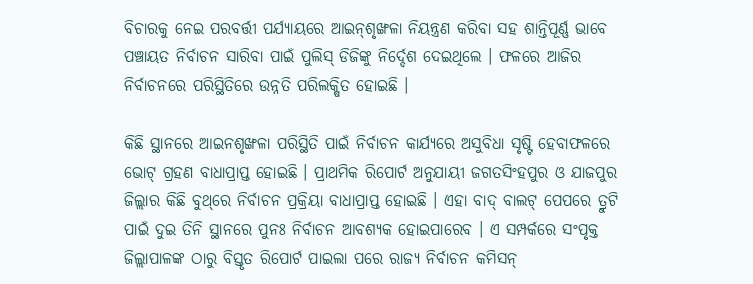ବିଚାରକୁ ନେଇ ପରବର୍ତ୍ତୀ ପର୍ଯ୍ୟାୟରେ ଆଇନ୍‌ଶୃଙ୍ଖଳା ନିୟନ୍ତ୍ରଣ କରିବା ସହ ଶାନ୍ତିପୂର୍ଣ୍ଣ ଭାବେ ପଞ୍ଚାୟତ ନିର୍ବାଚନ ସାରିବା ପାଇଁ ପୁଲିସ୍‌ ଡିଜିଙ୍କୁ ନିର୍ଦ୍ଦେଶ ଦେଇଥିଲେ । ଫଳରେ ଆଜିର ନିର୍ବାଚନରେ ପରିସ୍ଥିତିରେ ଉନ୍ନତି ପରିଲକ୍ଷିତ ହୋଇଛି ।

କିଛି ସ୍ଥାନରେ ଆଇନଶୃଙ୍ଖଳା ପରିସ୍ଥିତି ପାଇଁ ନିର୍ବାଚନ କାର୍ଯ୍ୟରେ ଅସୁବିଧା ସୃଷ୍ଟି ହେବାଫଳରେ ଭୋଟ୍‌ ଗ୍ରହଣ ବାଧାପ୍ରାପ୍ତ ହୋଇଛି । ପ୍ରାଥମିକ ରିପୋର୍ଟ ଅନୁଯାୟୀ ଜଗତସିଂହପୁର ଓ ଯାଜପୁର ଜିଲ୍ଲାର କିଛି ବୁଥ୍‌ରେ ନିର୍ବାଚନ ପ୍ରକ୍ରିୟା ବାଧାପ୍ରାପ୍ତ ହୋଇଛି । ଏହା ବାଦ୍ ବାଲଟ୍‌ ପେପରେ ତ୍ରୁଟି ପାଇଁ ଦୁଇ ତିନି ସ୍ଥାନରେ ପୁନଃ ନିର୍ବାଚନ ଆବଶ୍ୟକ ହୋଇପାରେବ । ଏ ସମ୍ପର୍କରେ ସଂପୃକ୍ତ ଜିଲ୍ଲାପାଳଙ୍କ ଠାରୁ ବିସ୍ତୃତ ରିପୋର୍ଟ ପାଇଲା ପରେ ରାଜ୍ୟ ନିର୍ବାଚନ କମିସନ୍‌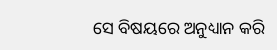ସେ ବିଷୟରେ ଅନୁଧ୍ୟାନ କରି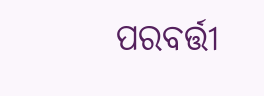ପରବର୍ତ୍ତୀ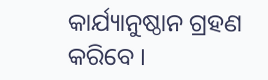କାର୍ଯ୍ୟାନୁଷ୍ଠାନ ଗ୍ରହଣ କରିବେ ।